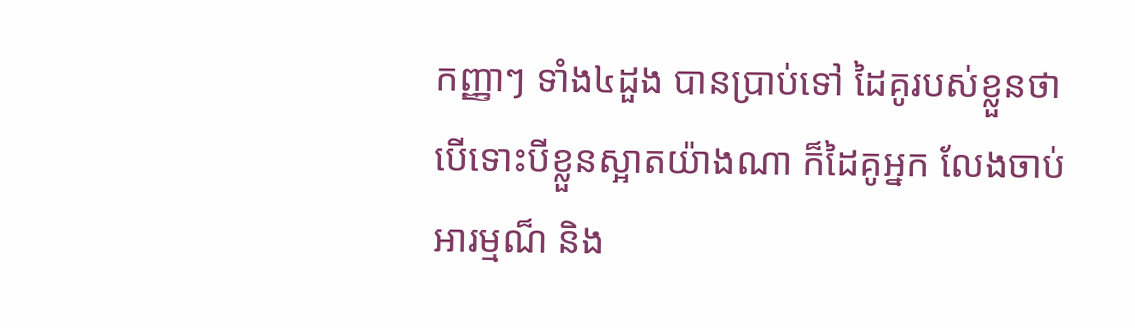កញ្ញាៗ ទាំង៤ដួង បានប្រាប់ទៅ ដៃគូរបស់ខ្លួនថា បើទោះបីខ្លួនស្អាតយ៉ាងណា ក៏ដៃគូអ្នក លែងចាប់អារម្មណ៏ និង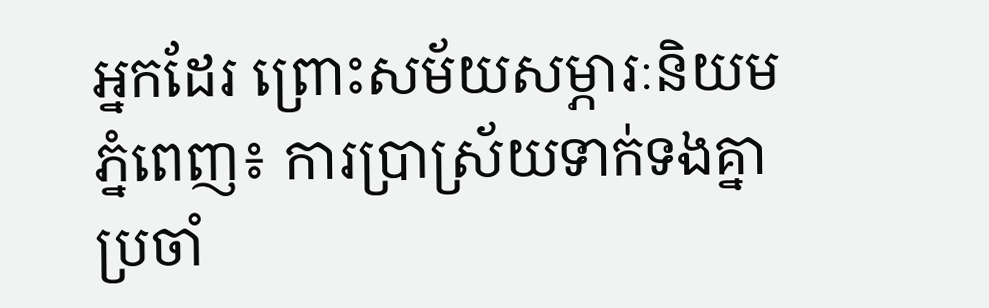អ្នកដែរ ព្រោះសម័យសម្ភារៈនិយម
ភ្នំពេញ៖ ការប្រាស្រ័យទាក់ទងគ្នាប្រចាំ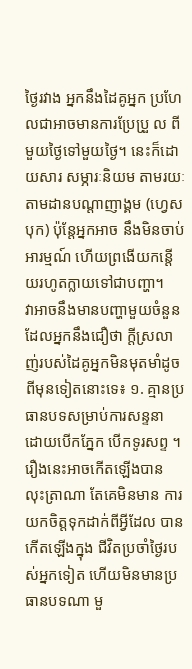ថ្ងៃរវាង អ្នកនឹងដៃគូអ្នក ប្រហែលជាអាចមានការប្រែប្រួ ល ពីមួយថ្ងៃទៅមួយថ្ងៃ។ នេះក៏ដោយសារ សម្ភារៈនិយម តាមរយៈ តាមដានបណ្ដាញាង្គម (ហ្វេសបុក) ប៉ុន្តែអ្នកអាច នឹងមិនចាប់អារម្មណ៍ ហើយព្រងើយកន្តើយរហូតក្លាយទៅជាបញ្ហា។
វាអាចនឹងមានបញ្ហាមួយចំនួនដែលអ្នកនឹងជឿថា ក្តីស្រលាញ់របស់ដៃគូអ្នកមិនមុតមាំដូចពីមុនទៀតនោះទេ៖ ១. គ្មានប្រធានបទសម្រាប់ការសន្ទនា ដោយបើកភ្នែក បើកទូរសព្ទ ។ រឿងនេះអាចកើតឡើងបាន លុះត្រាណា តែគេមិនមាន ការយកចិត្តទុកដាក់ពីអ្វីដែល បានកើតឡើងក្នុង ជីវិតប្រចាំថ្ងៃរបស់អ្នកទៀត ហើយមិនមានប្រធានបទណា មួ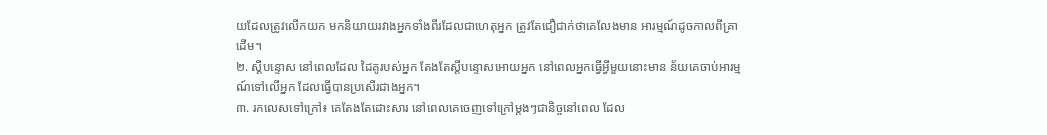យដែលត្រូវលើកយក មកនិយាយរវាងអ្នកទាំងពីរដែលជាហេតុអ្នក ត្រូវតែជឿជាក់ថាគេលែងមាន អារម្មណ៍ដូចកាលពីគ្រាដើម។
២. ស្តីបន្ទោស នៅពេលដែល ដៃគូរបស់អ្នក តែងតែស្តីបន្ទោសអោយអ្នក នៅពេលអ្នកធ្វើអ្វីមួយនោះមាន ន័យគេចាប់អារម្មណ៍ទៅលើអ្នក ដែលធ្វើបានប្រសើរជាងអ្នក។
៣. រកលេសទៅក្រៅ៖ គេតែងតែដោះសារ នៅពេលគេចេញទៅក្រៅម្តងៗជានិច្ចនៅពេល ដែល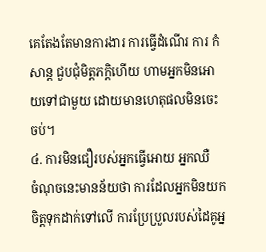គេតែងតែមានការងារ ការធ្វើដំណើរ ការ កំសាន្ត ជួបជុំមិត្តភក្តិហើយ ហាមអ្នកមិនអោយទៅជាមួយ ដោយមានហេតុផលមិនចេះចប់។
៤. ការមិនជឿរបស់អ្នកធ្វើអោយ អ្នកឈឺ
ចំណុចនេះមានន័យថា ការដែលអ្នកមិនយក ចិត្តទុកដាក់ទៅលើ ការប្រែប្រួលរបស់ដៃគូអ្ន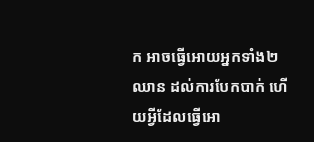ក អាចធ្វើអោយអ្នកទាំង២ឈាន ដល់ការបែកបាក់ ហើយអ្វីដែលធ្វើអោ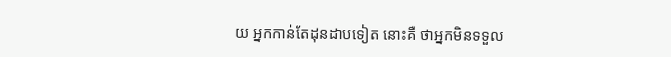យ អ្នកកាន់តែដុនដាបទៀត នោះគឺ ថាអ្នកមិនទទួល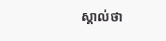ស្គាល់ថា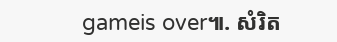gameis over៕. សំរិត